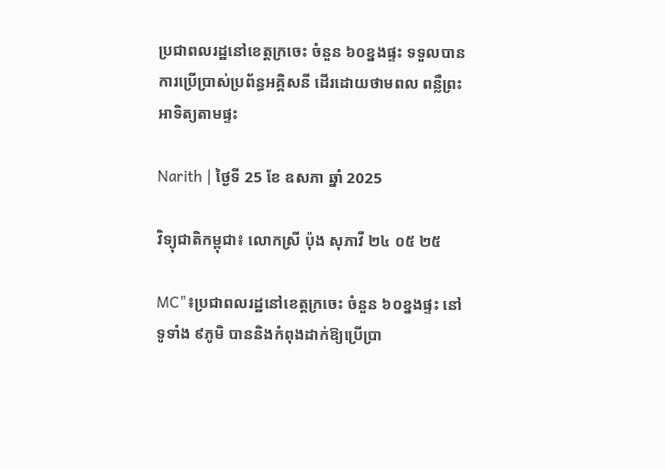ប្រជាពលរដ្ឋនៅខេត្តក្រចេះ ចំនួន ៦០ខ្នងផ្ទះ ទទួលបានការប្រើប្រាស់ប្រព័ន្ធអគ្គិសនី ដើរដោយថាមពល ពន្លឺព្រះអាទិត្យតាមផ្ទះ

Narith | ថ្ងៃទី 25 ខែ ឧសភា ឆ្នាំ 2025

វិទ្យុជាតិកម្ពុជា៖ លោកស្រី ប៉ុង សុភាវី ២៤ ០៥ ២៥

MC"៖ប្រជាពលរដ្ឋនៅខេត្តក្រចេះ ចំនួន ៦០ខ្នងផ្ទះ នៅទូទាំង ៩ភូមិ បាននិងកំពុងដាក់ឱ្យប្រើប្រា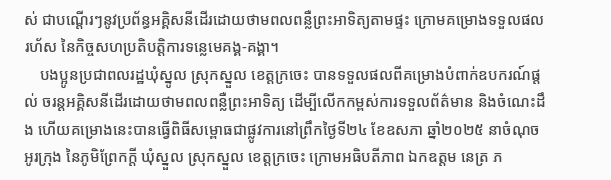ស់ ជាបណ្តើរៗនូវប្រព័ន្ធអគ្គិសនីដើរដោយថាមពលពន្លឺព្រះអាទិត្យតាមផ្ទះ ក្រោមគម្រោងទទួលផលរហ័ស នៃកិច្ចសហប្រតិបតិ្តការទន្លេមេគង្គ-គង្គា។
    បងប្អូនប្រជាពលរដ្ឋឃុំស្នូល ស្រុកស្នួល ខេត្តក្រចេះ បានទទួលផលពីគម្រោងបំពាក់ឧបករណ៍ផ្តល់ ចរន្តអគ្គិសនីដើរដោយថាមពលពន្លឺព្រះអាទិត្យ ដើម្បីលើកកម្ពស់ការទទួលព័ត៌មាន និងចំណេះដឹង ហើយគម្រោងនេះបានធ្វើពិធីសម្ពោធជាផ្លូវការនៅព្រឹកថ្ងៃទី២៤ ខែឧសភា ឆ្នាំ២០២៥ នាចំណុចអូរក្រុង នៃភូមិព្រែកក្តី ឃុំស្នួល ស្រុកស្នួល ខេត្តក្រចេះ ក្រោមអធិបតីភាព ឯកឧត្តម នេត្រ ភ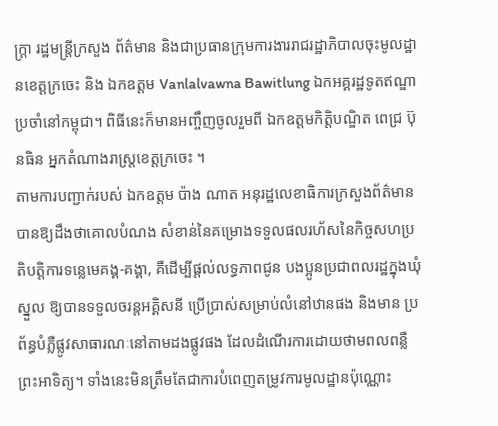ក្ត្រា រដ្ឋមន្ត្រីក្រសួង ព័ត៌មាន និងជាប្រធានក្រុមការងាររាជរដ្ឋាភិបាលចុះមូលដ្ឋានខេត្តក្រចេះ និង ឯកឧត្តម Vanlalvawna Bawitlung ឯកអគ្គរដ្ឋទូតឥណ្ឌាប្រចាំនៅកម្ពុជា។ ពិធីនេះក៏មានអញ្ចឹញចូលរួមពី ឯកឧត្តមកិត្តិបណ្ឌិត ពេជ្រ ប៊ុនធិន អ្នកតំណាងរាស្រ្តខេត្តក្រចេះ ។
តាមការបញ្ជាក់របស់ ឯកឧត្តម ប៉ាង ណាត អនុរដ្ឋលេខាធិការក្រសួងព័ត៌មាន បានឱ្យដឹងថាគោលបំណង សំខាន់នៃគម្រោងទទួលផលរហ័សនៃកិច្ចសហប្រតិបតិ្តការទន្លេមេគង្គ-គង្គា, គឺដើម្បីផ្តល់លទ្ធភាពជូន បងប្អូនប្រជាពលរដ្ឋក្នុងឃុំស្នួល ឱ្យបានទទួលចរន្តអគ្គិសនី ប្រើប្រាស់សម្រាប់លំនៅឋានផង និងមាន ប្រព័ន្ធបំភ្លឺផ្លូវសាធារណៈនៅតាមដងផ្លូវផង ដែលដំណើរការដោយថាមពលពន្លឺ ព្រះអាទិត្យ។ ទាំងនេះមិនត្រឹមតែជាការបំពេញតម្រូវការមូលដ្ឋានប៉ុណ្ណោះ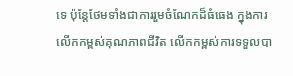ទេ ប៉ុន្តែថែមទាំងជាការរួមចំណែកដ៏ធំធេង ក្នុងការ លើកកម្ពស់គុណភាពជីវិត លើកកម្ពស់ការទទួលបា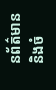នព័ត៌មាន និងចំ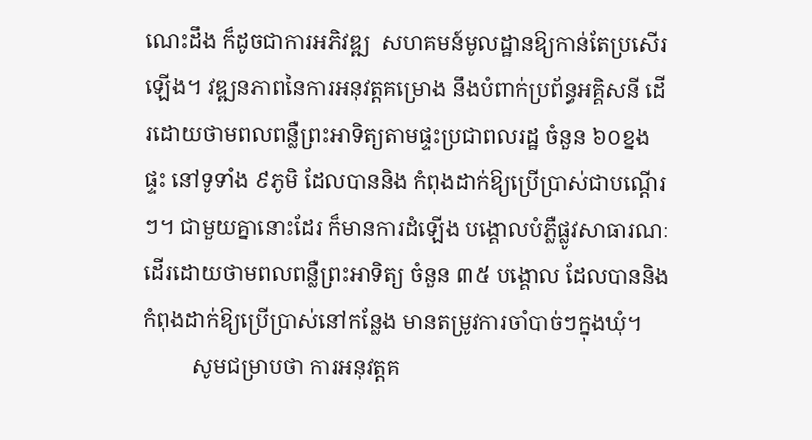ណេះដឹង ក៏ដូចជាការអភិវឌ្ឍ  សហគមន៍មូលដ្ឋានឱ្យកាន់តែប្រសើរឡើង។ វឌ្ឍនភាពនៃការអនុវត្តគម្រោង នឹងបំពាក់ប្រព័ន្ធអគ្គិសនី ដើរដោយថាមពលពន្លឺព្រះអាទិត្យតាមផ្ទះប្រជាពលរដ្ឋ ចំនួន ៦០ខ្នងផ្ទះ នៅទូទាំង ៩ភូមិ ដែលបាននិង កំពុងដាក់ឱ្យប្រើប្រាស់ជាបណ្តើរៗ។ ជាមួយគ្នានោះដែរ ក៏មានការដំឡើង បង្គោលបំភ្លឺផ្លូវសាធារណៈ ដើរដោយថាមពលពន្លឺព្រះអាទិត្យ ចំនួន ៣៥ បង្គោល ដែលបាននិងកំពុងដាក់ឱ្យប្រើប្រាស់នៅកន្លែង មានតម្រូវការចាំបាច់ៗក្នុងឃុំ។
         សូមជម្រាបថា ការអនុវត្តគ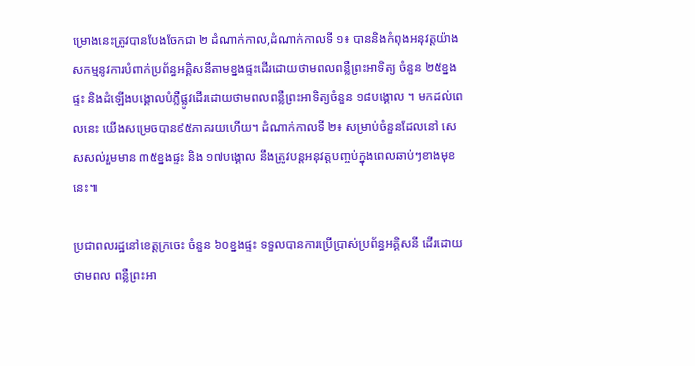ម្រោងនេះត្រូវបានបែងចែកជា ២ ដំណាក់កាល,ដំណាក់កាលទី ១៖ បាននិងកំពុងអនុវត្តយ៉ាងសកម្មនូវការបំពាក់ប្រព័ន្ធអគ្គិសនីតាមខ្នងផ្ទះដើរដោយថាមពលពន្លឺព្រះអាទិត្យ ចំនួន ២៥ខ្នងផ្ទះ និងដំឡើងបង្គោលបំភ្លឺផ្លូវដើរដោយថាមពលពន្លឺព្រះអាទិត្យចំនួន ១៨បង្គោល ។ មកដល់ពេលនេះ យើងសម្រេចបាន៩៥ភាគរយហើយ។ ដំណាក់កាលទី ២៖ សម្រាប់ចំនួនដែលនៅ សេសសល់រួមមាន ៣៥ខ្នងផ្ទះ និង ១៧បង្គោល នឹងត្រូវបន្តអនុវត្តបញ្ចប់ក្នុងពេលឆាប់ៗខាងមុខនេះ៕

ប្រជាពលរដ្ឋនៅខេត្តក្រចេះ ចំនួន ៦០ខ្នងផ្ទះ ទទួលបានការប្រើប្រាស់ប្រព័ន្ធអគ្គិសនី ដើរដោយថាមពល ពន្លឺព្រះអា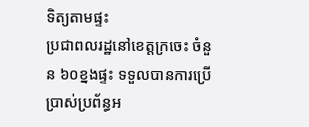ទិត្យតាមផ្ទះ
ប្រជាពលរដ្ឋនៅខេត្តក្រចេះ ចំនួន ៦០ខ្នងផ្ទះ ទទួលបានការប្រើប្រាស់ប្រព័ន្ធអ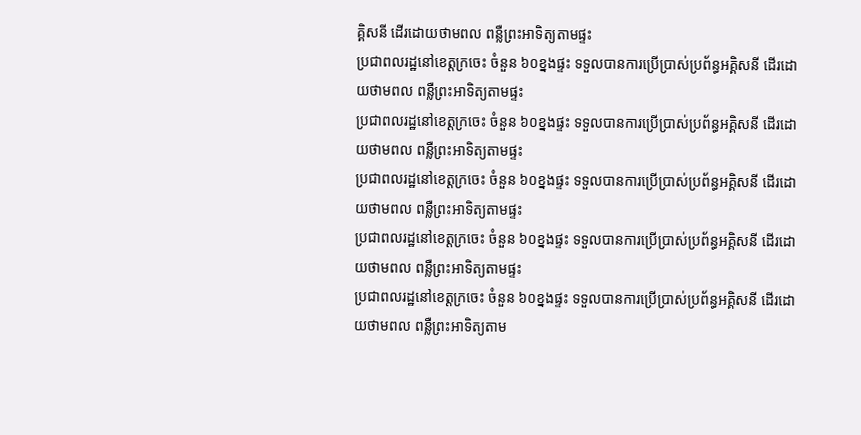គ្គិសនី ដើរដោយថាមពល ពន្លឺព្រះអាទិត្យតាមផ្ទះ
ប្រជាពលរដ្ឋនៅខេត្តក្រចេះ ចំនួន ៦០ខ្នងផ្ទះ ទទួលបានការប្រើប្រាស់ប្រព័ន្ធអគ្គិសនី ដើរដោយថាមពល ពន្លឺព្រះអាទិត្យតាមផ្ទះ
ប្រជាពលរដ្ឋនៅខេត្តក្រចេះ ចំនួន ៦០ខ្នងផ្ទះ ទទួលបានការប្រើប្រាស់ប្រព័ន្ធអគ្គិសនី ដើរដោយថាមពល ពន្លឺព្រះអាទិត្យតាមផ្ទះ
ប្រជាពលរដ្ឋនៅខេត្តក្រចេះ ចំនួន ៦០ខ្នងផ្ទះ ទទួលបានការប្រើប្រាស់ប្រព័ន្ធអគ្គិសនី ដើរដោយថាមពល ពន្លឺព្រះអាទិត្យតាមផ្ទះ
ប្រជាពលរដ្ឋនៅខេត្តក្រចេះ ចំនួន ៦០ខ្នងផ្ទះ ទទួលបានការប្រើប្រាស់ប្រព័ន្ធអគ្គិសនី ដើរដោយថាមពល ពន្លឺព្រះអាទិត្យតាមផ្ទះ
ប្រជាពលរដ្ឋនៅខេត្តក្រចេះ ចំនួន ៦០ខ្នងផ្ទះ ទទួលបានការប្រើប្រាស់ប្រព័ន្ធអគ្គិសនី ដើរដោយថាមពល ពន្លឺព្រះអាទិត្យតាម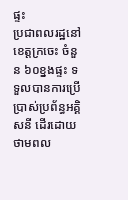ផ្ទះ
ប្រជាពលរដ្ឋនៅខេត្តក្រចេះ ចំនួន ៦០ខ្នងផ្ទះ ទទួលបានការប្រើប្រាស់ប្រព័ន្ធអគ្គិសនី ដើរដោយថាមពល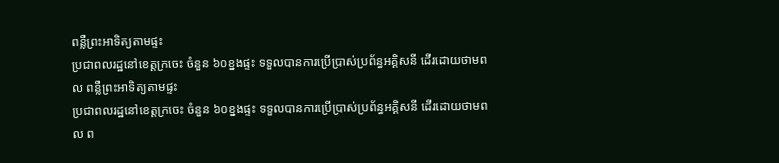ពន្លឺព្រះអាទិត្យតាមផ្ទះ
ប្រជាពលរដ្ឋនៅខេត្តក្រចេះ ចំនួន ៦០ខ្នងផ្ទះ ទទួលបានការប្រើប្រាស់ប្រព័ន្ធអគ្គិសនី ដើរដោយថាមពល ពន្លឺព្រះអាទិត្យតាមផ្ទះ
ប្រជាពលរដ្ឋនៅខេត្តក្រចេះ ចំនួន ៦០ខ្នងផ្ទះ ទទួលបានការប្រើប្រាស់ប្រព័ន្ធអគ្គិសនី ដើរដោយថាមពល ព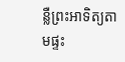ន្លឺព្រះអាទិត្យតាមផ្ទះ